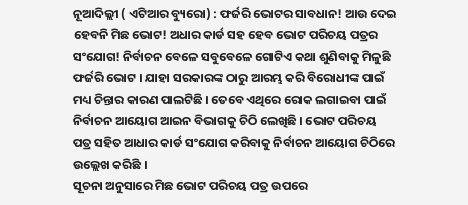ନୂଆଦିଲ୍ଲୀ ( ଏଟିଆର ବ୍ୟୁରୋ) : ଫର୍ଜରି ଭୋଟର ସାବଧାନ! ଆଉ ଦେଇ ହେବନି ମିଛ ଭୋଟ! ଅଧାର କାର୍ଡ ସହ ହେବ ଭୋଟ ପରିଚୟ ପତ୍ରର ସଂଯୋଗ! ନିର୍ବାଚନ ବେଳେ ସବୁବେଳେ ଗୋଟିଏ କଥା ଶୁଣିବାକୁ ମିଳୁଛି ଫର୍ଜରି ଭୋଟ । ଯାହା ସରକାରଙ୍କ ଠାରୁ ଆରମ୍ଭ କରି ବିରୋଧୀଙ୍କ ପାଇଁ ମଧ୍ୟ ଚିନ୍ତାର କାରଣ ପାଲଟିଛି । ତେବେ ଏଥିରେ ରୋକ ଲଗାଇବା ପାଇଁ ନିର୍ବାଚନ ଆୟୋଗ ଆଇନ ବିଭାଗକୁ ଚିଠି ଲେଖିଛି । ଭୋଟ ପରିଚୟ ପତ୍ର ସହିତ ଆଧାର କାର୍ଡ ସଂଯୋଗ କରିବାକୁ ନିର୍ବାଚନ ଆୟୋଗ ଚିଠିରେ ଉଲ୍ଲେଖ କରିଛି ।
ସୂଚନା ଅନୁସାରେ ମିଛ ଭୋଟ ପରିଚୟ ପତ୍ର ଉପରେ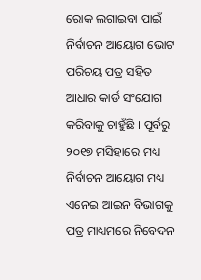ରୋକ ଲଗାଇବା ପାଇଁ ନିର୍ବାଚନ ଆୟୋଗ ଭୋଟ ପରିଚୟ ପତ୍ର ସହିତ ଆଧାର କାର୍ଡ ସଂଯୋଗ କରିବାକୁ ଚାହୁଁଛି । ପୂର୍ବରୁ ୨୦୧୭ ମସିହାରେ ମଧ୍ୟ ନିର୍ବାଚନ ଆୟୋଗ ମଧ୍ୟ ଏନେଇ ଆଇନ ବିଭାଗକୁ ପତ୍ର ମାଧ୍ୟମରେ ନିବେଦନ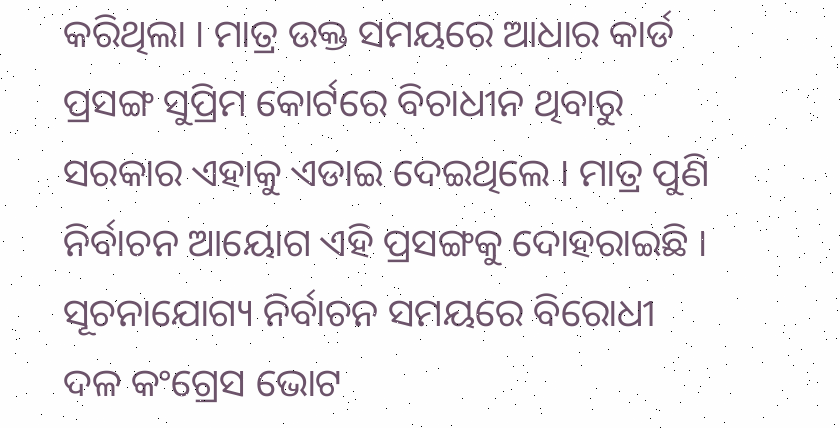କରିଥିଲା । ମାତ୍ର ଉକ୍ତ ସମୟରେ ଆଧାର କାର୍ଡ ପ୍ରସଙ୍ଗ ସୁପ୍ରିମ କୋର୍ଟରେ ବିଚାଧୀନ ଥିବାରୁ ସରକାର ଏହାକୁ ଏଡାଇ ଦେଇଥିଲେ । ମାତ୍ର ପୁଣି ନିର୍ବାଚନ ଆୟୋଗ ଏହି ପ୍ରସଙ୍ଗକୁ ଦୋହରାଇଛି ।
ସୂଚନାଯୋଗ୍ୟ ନିର୍ବାଚନ ସମୟରେ ବିରୋଧୀ ଦଳ କଂଗ୍ରେସ ଭୋଟ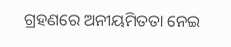ଗ୍ରହଣରେ ଅନୀୟମିତତା ନେଇ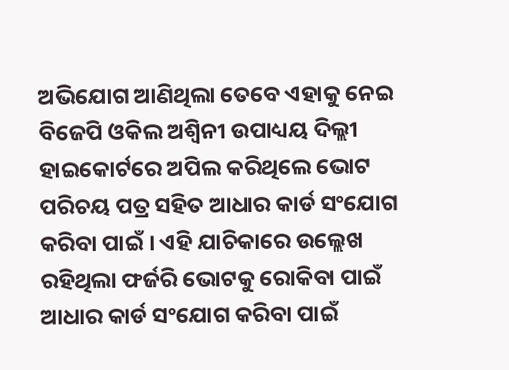ଅଭିଯୋଗ ଆଣିଥିଲା ତେବେ ଏହାକୁ ନେଇ ବିଜେପି ଓକିଲ ଅଶ୍ୱିନୀ ଉପାଧ୍ୟୟ ଦିଲ୍ଲୀ ହାଇକୋର୍ଟରେ ଅପିଲ କରିଥିଲେ ଭୋଟ ପରିଚୟ ପତ୍ର ସହିତ ଆଧାର କାର୍ଡ ସଂଯୋଗ କରିବା ପାଇଁ । ଏହି ଯାଚିକାରେ ଉଲ୍ଲେଖ ରହିଥିଲା ଫର୍ଜରି ଭୋଟକୁ ରୋକିବା ପାଇଁ ଆଧାର କାର୍ଡ ସଂଯୋଗ କରିବା ପାଇଁ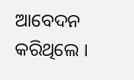ଆବେଦନ କରିଥିଲେ ।